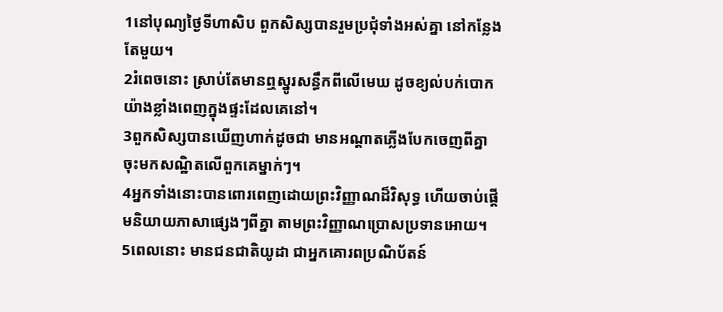1នៅបុណ្យថ្ងៃទីហាសិប ពួកសិស្សបានរួមប្រជុំទាំងអស់គ្នា នៅកន្លែងតែមួយ។
2រំពេចនោះ ស្រាប់តែមានឮស្នូរសន្ធឹកពីលើមេឃ ដូចខ្យល់បក់បោកយ៉ាងខ្លាំងពេញក្នុងផ្ទះដែលគេនៅ។
3ពួកសិស្សបានឃើញហាក់ដូចជា មានអណ្ដាតភ្លើងបែកចេញពីគ្នា ចុះមកសណ្ឋិតលើពួកគេម្នាក់ៗ។
4អ្នកទាំងនោះបានពោរពេញដោយព្រះវិញ្ញាណដ៏វិសុទ្ធ ហើយចាប់ផ្ដើមនិយាយភាសាផ្សេងៗពីគ្នា តាមព្រះវិញ្ញាណប្រោសប្រទានអោយ។
5ពេលនោះ មានជនជាតិយូដា ជាអ្នកគោរពប្រណិប័តន៍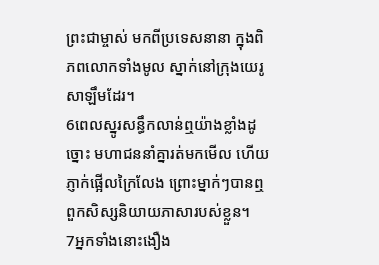ព្រះជាម្ចាស់ មកពីប្រទេសនានា ក្នុងពិភពលោកទាំងមូល ស្នាក់នៅក្រុងយេរូសាឡឹមដែរ។
6ពេលស្នូរសន្ធឹកលាន់ឮយ៉ាងខ្លាំងដូច្នោះ មហាជននាំគ្នារត់មកមើល ហើយភ្ញាក់ផ្អើលក្រៃលែង ព្រោះម្នាក់ៗបានឮពួកសិស្សនិយាយភាសារបស់ខ្លួន។
7អ្នកទាំងនោះងឿង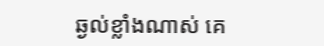ឆ្ងល់ខ្លាំងណាស់ គេ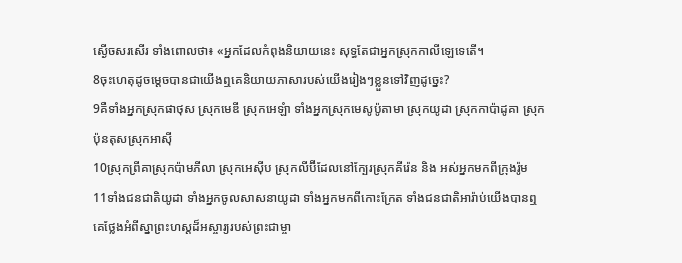ស្ងើចសរសើរ ទាំងពោលថា៖ «អ្នកដែលកំពុងនិយាយនេះ សុទ្ធតែជាអ្នកស្រុកកាលីឡេទេតើ។
8ចុះហេតុដូចម្ដេចបានជាយើងឮគេនិយាយភាសារបស់យើងរៀងៗខ្លួនទៅវិញដូច្នេះ?
9គឺទាំងអ្នកស្រុកផាថុស ស្រុកមេឌី ស្រុកអេឡំា ទាំងអ្នកស្រុកមេសូប៉ូតាមា ស្រុកយូដា ស្រុកកាប៉ាដូគា ស្រុកប៉ុនតុសស្រុកអាស៊ី
10ស្រុកព្រីគាស្រុកប៉ាមភីលា ស្រុកអេស៊ីប ស្រុកលីប៊ីដែលនៅក្បែរស្រុកគីរ៉េន និង អស់អ្នកមកពីក្រុងរ៉ូម
11ទាំងជនជាតិយូដា ទាំងអ្នកចូលសាសនាយូដា ទាំងអ្នកមកពីកោះក្រែត ទាំងជនជាតិអារ៉ាប់យើងបានឮគេថ្លែងអំពីស្នាព្រះហស្ដដ៏អស្ចារ្យរបស់ព្រះជាម្ចា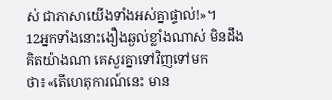ស់ ជាភាសាយើងទាំងអស់គ្នាផ្ទាល់!»។
12អ្នកទាំងនោះងឿងឆ្ងល់ខ្លាំងណាស់ មិនដឹងគិតយ៉ាងណា គេសួរគ្នាទៅវិញទៅមកថា៖«តើហេតុការណ៍នេះ មាន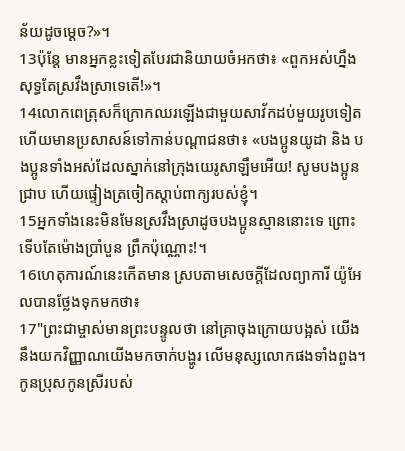ន័យដូចម្ដេច?»។
13ប៉ុន្តែ មានអ្នកខ្លះទៀតបែរជានិយាយចំអកថា៖ «ពួកអស់ហ្នឹងសុទ្ធតែស្រវឹងស្រាទេតើ!»។
14លោកពេត្រុសក៏ក្រោកឈរឡើងជាមួយសាវ័កដប់មួយរូបទៀត ហើយមានប្រសាសន៍ទៅកាន់បណ្ដាជនថា៖ «បងប្អូនយូដា និង បងប្អូនទាំងអស់ដែលស្នាក់នៅក្រុងយេរូសាឡឹមអើយ! សូមបងប្អូនជ្រាប ហើយផ្ទៀងត្រចៀកស្ដាប់ពាក្យរបស់ខ្ញុំ។
15អ្នកទាំងនេះមិនមែនស្រវឹងស្រាដូចបងប្អូនស្មាននោះទេ ព្រោះទើបតែម៉ោងប្រាំបួន ព្រឹកប៉ុណ្ណោះ!។
16ហេតុការណ៍នេះកើតមាន ស្របតាមសេចក្ដីដែលព្យាការី យ៉ូអែលបានថ្លែងទុកមកថា៖
17"ព្រះជាម្ចាស់មានព្រះបន្ទូលថា នៅគ្រាចុងក្រោយបង្អស់ យើងនឹងយកវិញ្ញាណយើងមកចាក់បង្ហូរ លើមនុស្សលោកផងទាំងពួង។ កូនប្រុសកូនស្រីរបស់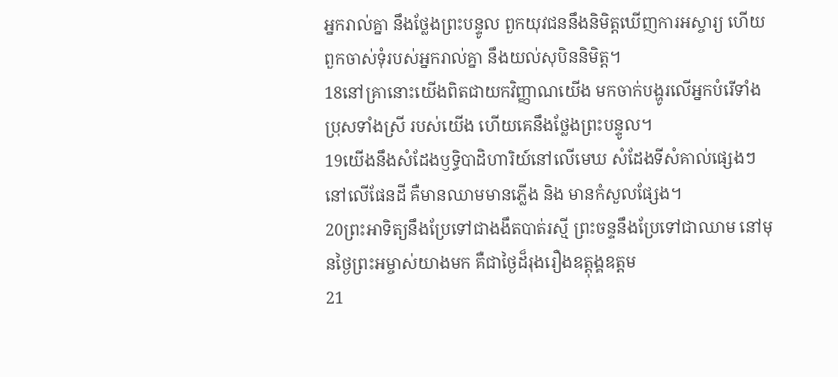អ្នករាល់គ្នា នឹងថ្លែងព្រះបន្ទូល ពួកយុវជននឹងនិមិត្ដឃើញការអស្ចារ្យ ហើយពួកចាស់ទុំរបស់អ្នករាល់គ្នា នឹងយល់សុបិននិមិត្ដ។
18នៅគ្រានោះយើងពិតជាយកវិញ្ញាណយើង មកចាក់បង្ហូរលើអ្នកបំរើទាំងប្រុសទាំងស្រី របស់យើង ហើយគេនឹងថ្លែងព្រះបន្ទូល។
19យើងនឹងសំដែងឫទ្ធិបាដិហារិយ៍នៅលើមេឃ សំដែងទីសំគាល់ផ្សេងៗនៅលើផែនដី គឺមានឈាមមានភ្លើង និង មានកំសួលផ្សែង។
20ព្រះអាទិត្យនឹងប្រែទៅជាងងឹតបាត់រស្មី ព្រះចន្ទនឹងប្រែទៅជាឈាម នៅមុនថ្ងៃព្រះអម្ចាស់យាងមក គឺជាថ្ងៃដ៏រុងរឿងឧត្ដុង្គឧត្ដម
21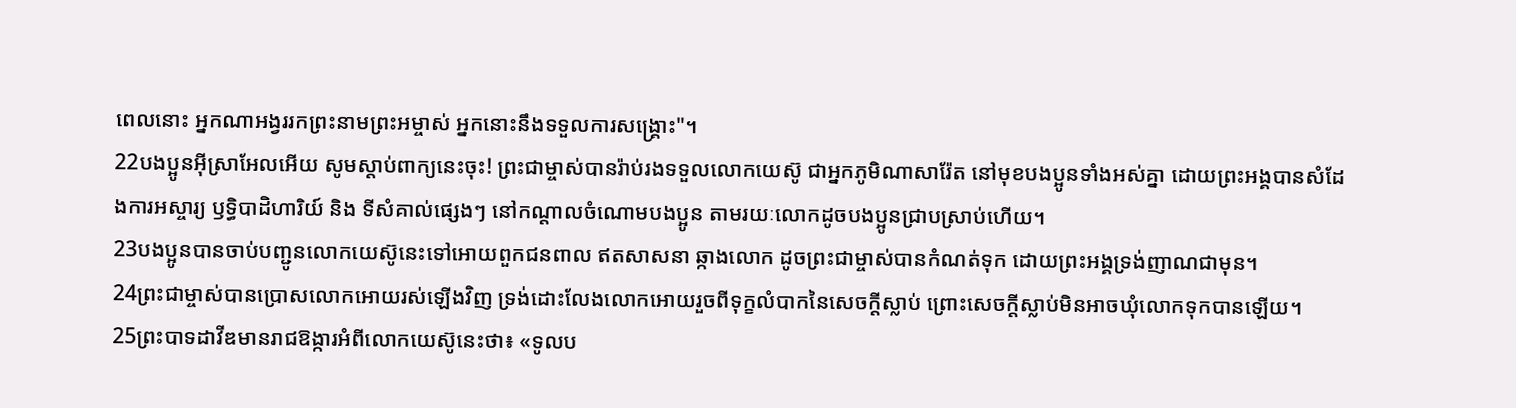ពេលនោះ អ្នកណាអង្វររកព្រះនាមព្រះអម្ចាស់ អ្នកនោះនឹងទទួលការសង្គ្រោះ"។
22បងប្អូនអ៊ីស្រាអែលអើយ សូមស្ដាប់ពាក្យនេះចុះ! ព្រះជាម្ចាស់បានរ៉ាប់រងទទួលលោកយេស៊ូ ជាអ្នកភូមិណាសារ៉ែត នៅមុខបងប្អូនទាំងអស់គ្នា ដោយព្រះអង្គបានសំដែងការអស្ចារ្យ ឫទ្ធិបាដិហារិយ៍ និង ទីសំគាល់ផ្សេងៗ នៅកណ្ដាលចំណោមបងប្អូន តាមរយៈលោកដូចបងប្អូនជ្រាបស្រាប់ហើយ។
23បងប្អូនបានចាប់បញ្ជូនលោកយេស៊ូនេះទៅអោយពួកជនពាល ឥតសាសនា ឆ្កាងលោក ដូចព្រះជាម្ចាស់បានកំណត់ទុក ដោយព្រះអង្គទ្រង់ញាណជាមុន។
24ព្រះជាម្ចាស់បានប្រោសលោកអោយរស់ឡើងវិញ ទ្រង់ដោះលែងលោកអោយរួចពីទុក្ខលំបាកនៃសេចក្ដីស្លាប់ ព្រោះសេចក្ដីស្លាប់មិនអាចឃុំលោកទុកបានឡើយ។
25ព្រះបាទដាវីឌមានរាជឱង្ការអំពីលោកយេស៊ូនេះថា៖ «ទូលប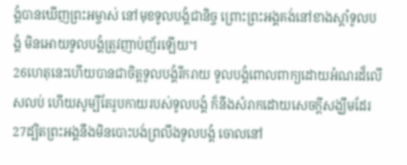ង្គំបានឃើញព្រះអម្ចាស់ នៅមុខទូលបង្គំជានិច្ច ព្រោះព្រះអង្គគង់នៅខាងស្ដាំទូលបង្គំ មិនអោយទូលបង្គំត្រូវញាប់ញ័រឡើយ។
26ហេតុនេះហើយបានជាចិត្ដទូលបង្គំរីករាយ ទូលបង្គំពោលពាក្យដោយអំណរដ៏លើសលប់ ហើយសូម្បីតែរូបកាយរបស់ទូលបង្គំ ក៏នឹងសំរាកដោយសេចក្ដីសង្ឃឹមដែរ
27ដ្បិតព្រះអង្គនឹងមិនបោះបង់ព្រលឹងទូលបង្គំ ចោលនៅ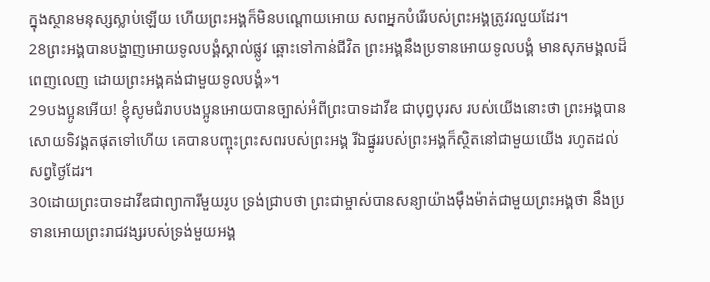ក្នុងស្ថានមនុស្សស្លាប់ឡើយ ហើយព្រះអង្គក៏មិនបណ្ដោយអោយ សពអ្នកបំរើរបស់ព្រះអង្គត្រូវរលួយដែរ។
28ព្រះអង្គបានបង្ហាញអោយទូលបង្គំស្គាល់ផ្លូវ ឆ្ពោះទៅកាន់ជីវិត ព្រះអង្គនឹងប្រទានអោយទូលបង្គំ មានសុភមង្គលដ៏ពេញលេញ ដោយព្រះអង្គគង់ជាមួយទូលបង្គំ»។
29បងប្អូនអើយ! ខ្ញុំសូមជំរាបបងប្អូនអោយបានច្បាស់អំពីព្រះបាទដាវីឌ ជាបុព្វបុរស របស់យើងនោះថា ព្រះអង្គបានសោយទិវង្គតផុតទៅហើយ គេបានបញ្ចុះព្រះសពរបស់ព្រះអង្គ រីឯផ្នូររបស់ព្រះអង្គក៏ស្ថិតនៅជាមួយយើង រហូតដល់សព្វថ្ងៃដែរ។
30ដោយព្រះបាទដាវីឌជាព្យាការីមួយរូប ទ្រង់ជ្រាបថា ព្រះជាម្ចាស់បានសន្យាយ៉ាងម៉ឹងម៉ាត់ជាមួយព្រះអង្គថា នឹងប្រទានអោយព្រះរាជវង្សរបស់ទ្រង់មួយអង្គ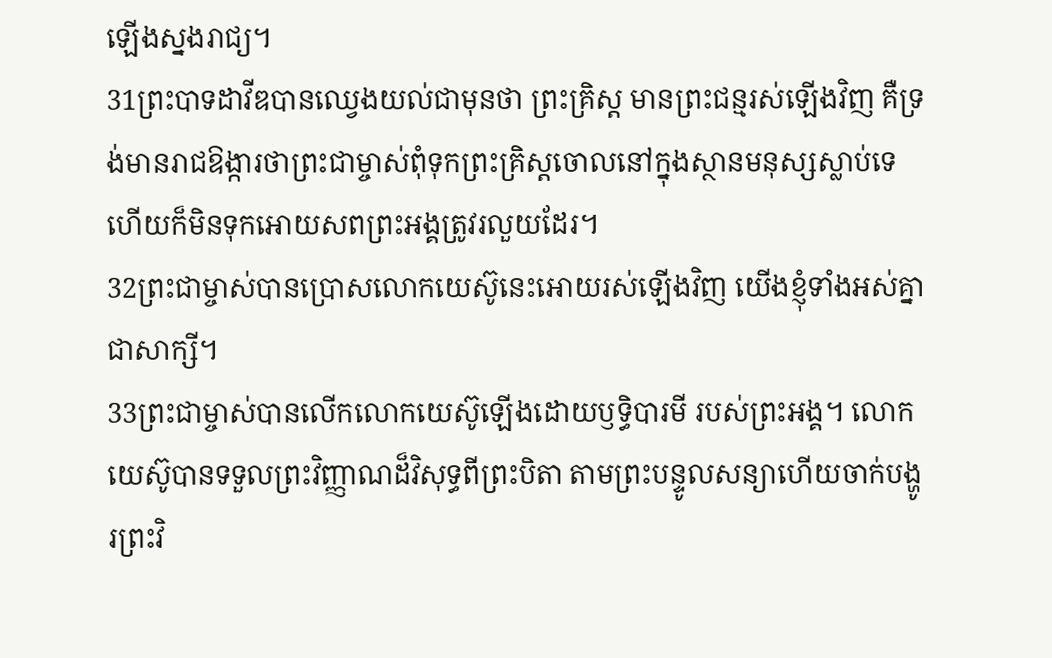ឡើងស្នងរាជ្យ។
31ព្រះបាទដាវីឌបានឈ្វេងយល់ជាមុនថា ព្រះគ្រិស្ដ មានព្រះជន្មរស់ឡើងវិញ គឺទ្រង់មានរាជឱង្ការថាព្រះជាម្ចាស់ពុំទុកព្រះគ្រិស្ដចោលនៅក្នុងស្ថានមនុស្សស្លាប់ទេ ហើយក៏មិនទុកអោយសពព្រះអង្គត្រូវរលួយដែរ។
32ព្រះជាម្ចាស់បានប្រោសលោកយេស៊ូនេះអោយរស់ឡើងវិញ យើងខ្ញុំទាំងអស់គ្នាជាសាក្សី។
33ព្រះជាម្ចាស់បានលើកលោកយេស៊ូឡើងដោយឫទ្ធិបារមី របស់ព្រះអង្គ។ លោកយេស៊ូបានទទួលព្រះវិញ្ញាណដ៏វិសុទ្ធពីព្រះបិតា តាមព្រះបន្ទូលសន្យាហើយចាក់បង្ហូរព្រះវិ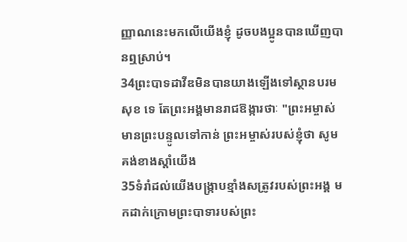ញ្ញាណនេះមកលើយើងខ្ញុំ ដូចបងប្អូនបានឃើញបានឮស្រាប់។
34ព្រះបាទដាវីឌមិនបានយាងឡើងទៅស្ថានបរមសុខ ទេ តែព្រះអង្គមានរាជឱង្ការថាៈ "ព្រះអម្ចាស់មានព្រះបន្ទូលទៅកាន់ ព្រះអម្ចាស់របស់ខ្ញុំថា សូមគង់ខាងស្ដាំយើង
35ទំរាំដល់យើងបង្ក្រាបខ្មាំងសត្រូវរបស់ព្រះអង្គ មកដាក់ក្រោមព្រះបាទារបស់ព្រះ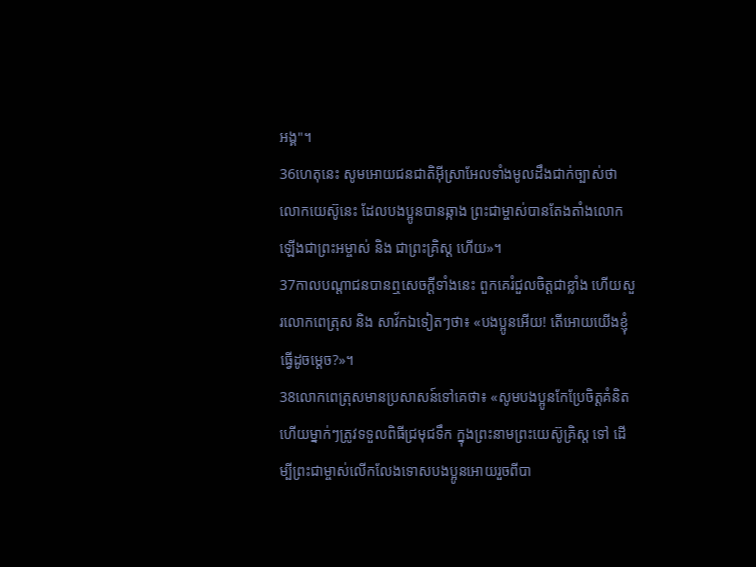អង្គ"។
36ហេតុនេះ សូមអោយជនជាតិអ៊ីស្រាអែលទាំងមូលដឹងជាក់ច្បាស់ថា លោកយេស៊ូនេះ ដែលបងប្អូនបានឆ្កាង ព្រះជាម្ចាស់បានតែងតាំងលោកឡើងជាព្រះអម្ចាស់ និង ជាព្រះគ្រិស្ដ ហើយ»។
37កាលបណ្ដាជនបានឮសេចក្ដីទាំងនេះ ពួកគេរំជួលចិត្ដជាខ្លាំង ហើយសួរលោកពេត្រុស និង សាវ័កឯទៀតៗថា៖ «បងប្អូនអើយ! តើអោយយើងខ្ញុំធ្វើដូចម្ដេច?»។
38លោកពេត្រុសមានប្រសាសន៍ទៅគេថា៖ «សូមបងប្អូនកែប្រែចិត្ដគំនិត ហើយម្នាក់ៗត្រូវទទួលពិធីជ្រមុជទឹក ក្នុងព្រះនាមព្រះយេស៊ូគ្រិស្ដ ទៅ ដើម្បីព្រះជាម្ចាស់លើកលែងទោសបងប្អូនអោយរួចពីបា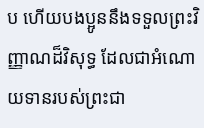ប ហើយបងប្អូននឹងទទួលព្រះវិញ្ញាណដ៏វិសុទ្ធ ដែលជាអំណោយទានរបស់ព្រះជា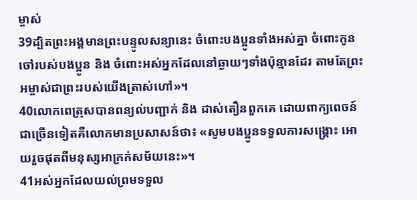ម្ចាស់
39ដ្បិតព្រះអង្គមានព្រះបន្ទូលសន្យានេះ ចំពោះបងប្អូនទាំងអស់គ្នា ចំពោះកូនចៅរបស់បងប្អូន និង ចំពោះអស់អ្នកដែលនៅឆ្ងាយៗទាំងប៉ុន្មានដែរ តាមតែព្រះអម្ចាស់ជាព្រះរបស់យើងត្រាស់ហៅ»។
40លោកពេត្រុសបានពន្យល់បញ្ជាក់ និង ដាស់តឿនពួកគេ ដោយពាក្យពេចន៍ជាច្រើនទៀតគឺលោកមានប្រសាសន៍ថា៖ «សូមបងប្អូនទទួលការសង្គ្រោះ អោយរួចផុតពីមនុស្សអាក្រក់សម័យនេះ»។
41អស់អ្នកដែលយល់ព្រមទទួល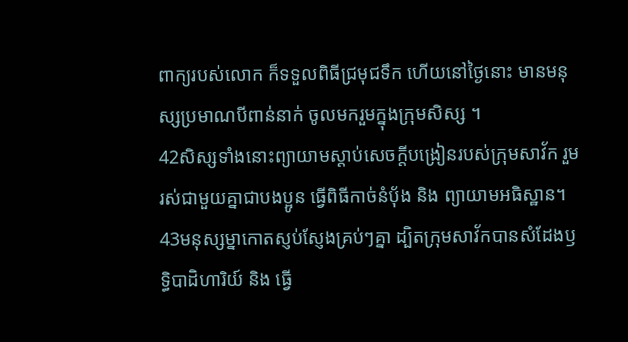ពាក្យរបស់លោក ក៏ទទួលពិធីជ្រមុជទឹក ហើយនៅថ្ងៃនោះ មានមនុស្សប្រមាណបីពាន់នាក់ ចូលមករួមក្នុងក្រុមសិស្ស ។
42សិស្សទាំងនោះព្យាយាមស្ដាប់សេចក្ដីបង្រៀនរបស់ក្រុមសាវ័ក រួមរស់ជាមួយគ្នាជាបងប្អូន ធ្វើពិធីកាច់នំបុ័ង និង ព្យាយាមអធិស្ឋាន។
43មនុស្សម្នាកោតស្ញប់ស្ញែងគ្រប់ៗគ្នា ដ្បិតក្រុមសាវ័កបានសំដែងឫទ្ធិបាដិហារិយ៍ និង ធ្វើ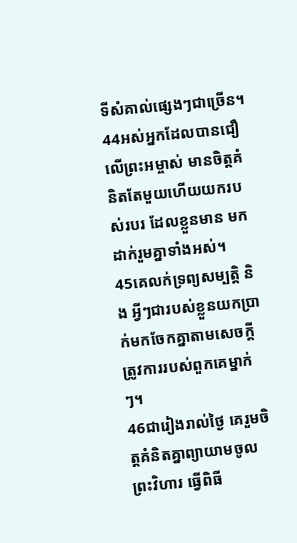ទីសំគាល់ផ្សេងៗជាច្រើន។
44អស់អ្នកដែលបានជឿលើព្រះអម្ចាស់ មានចិត្ដគំនិតតែមួយហើយយករបស់របរ ដែលខ្លួនមាន មកដាក់រួមគ្នាទាំងអស់។
45គេលក់ទ្រព្យសម្បត្ដិ និង អ្វីៗជារបស់ខ្លួនយកប្រាក់មកចែកគ្នាតាមសេចក្ដីត្រូវការរបស់ពួកគេម្នាក់ៗ។
46ជារៀងរាល់ថ្ងៃ គេរួមចិត្ដគំនិតគ្នាព្យាយាមចូលព្រះវិហារ ធ្វើពិធី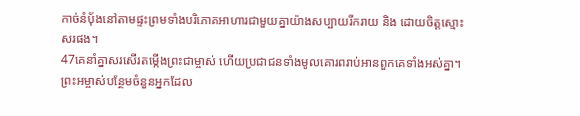កាច់នំបុ័ងនៅតាមផ្ទះព្រមទាំងបរិភោគអាហារជាមួយគ្នាយ៉ាងសប្បាយរីករាយ និង ដោយចិត្ដស្មោះសរផង។
47គេនាំគ្នាសរសើរតម្កើងព្រះជាម្ចាស់ ហើយប្រជាជនទាំងមូលគោរពរាប់អានពួកគេទាំងអស់គ្នា។ ព្រះអម្ចាស់បន្ថែមចំនួនអ្នកដែល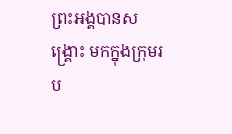ព្រះអង្គបានសង្គ្រោះ មកក្នុងក្រុមរប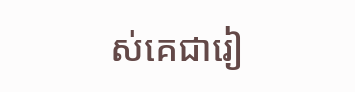ស់គេជារៀ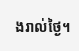ងរាល់ថ្ងៃ។